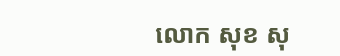លោក សុខ សុ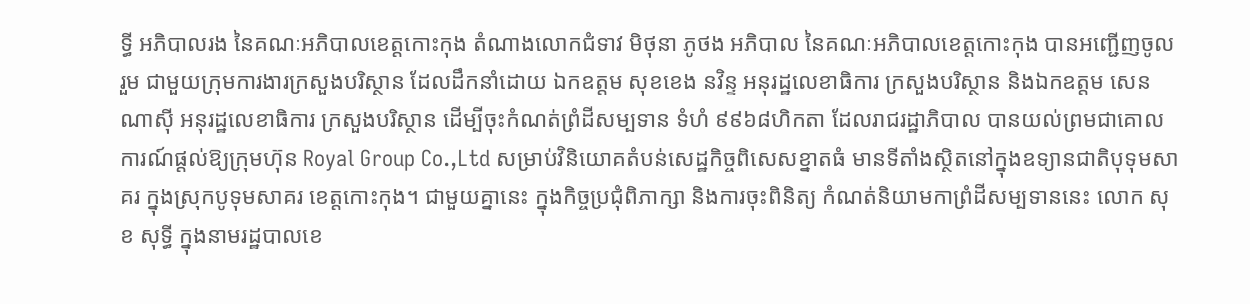ទ្ធី អភិបាលរង នៃគណៈអភិបាលខេត្តកោះកុង តំណាងលោកជំទាវ មិថុនា ភូថង អភិបាល នៃគណៈអភិបាលខេត្តកោះកុង បានអញ្ជើញចូលរួម ជាមួយក្រុមការងារក្រសួងបរិស្ថាន ដែលដឹកនាំដោយ ឯកឧត្តម សុខខេង នវិន្ទ អនុរដ្ឋលេខាធិការ ក្រសួងបរិស្ថាន និងឯកឧត្តម សេន ណាស៊ី អនុរដ្ឋលេខាធិការ ក្រសួងបរិស្ថាន ដើម្បីចុះកំណត់ព្រំដីសម្បទាន ទំហំ ៩៩៦៨ហិកតា ដែលរាជរដ្ឋាភិបាល បានយល់ព្រមជាគោលការណ៍ផ្តល់ឱ្យក្រុមហ៊ុន Royal Group Co.,Ltd សម្រាប់វិនិយោគតំបន់សេដ្ឋកិច្ចពិសេសខ្នាតធំ មានទីតាំងស្ថិតនៅក្នុងឧទ្យានជាតិបុទុមសាគរ ក្នុងស្រុកបូទុមសាគរ ខេត្តកោះកុង។ ជាមួយគ្នានេះ ក្នុងកិច្ចប្រជុំពិភាក្សា និងការចុះពិនិត្យ កំណត់និយាមកាព្រំដីសម្បទាននេះ លោក សុខ សុទ្ធី ក្នុងនាមរដ្ឋបាលខេ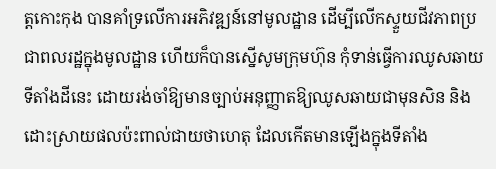ត្តកោះកុង បានគាំទ្រលើការអភិវឌ្ឍន៍នៅមូលដ្ឋាន ដើម្បីលើកស្ទួយជីវភាពប្រជាពលរដ្ឋក្នុងមូលដ្ឋាន ហើយក៏បានស្នើសូមក្រុមហ៊ុន កុំទាន់ធ្វើការឈូសឆាយទីតាំងដីនេះ ដោយរង់ចាំឱ្យមានច្បាប់អនុញ្ញាតឱ្យឈូសឆាយជាមុនសិន និងដោះស្រាយផលប៉ះពាល់ជាយថាហេតុ ដែលកើតមានឡើងក្នុងទីតាំង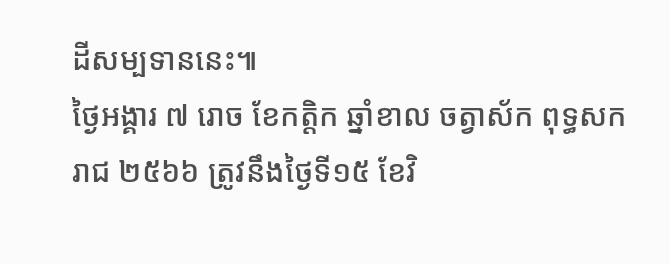ដីសម្បទាននេះ៕
ថ្ងៃអង្គារ ៧ រោច ខែកត្តិក ឆ្នាំខាល ចត្វាស័ក ពុទ្ធសករាជ ២៥៦៦ ត្រូវនឹងថ្ងៃទី១៥ ខែវិ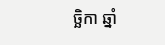ច្ឆិកា ឆ្នាំ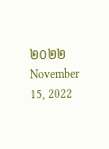២០២២ November 15, 2022